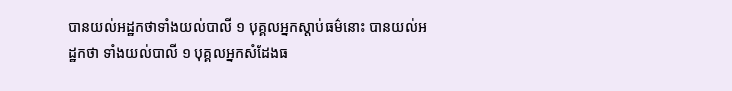បានយល់អដ្ឋកថាទាំងយល់បាលី ១ បុគ្គលអ្នកស្តាប់ធម៌នោះ បានយល់អដ្ឋកថា ទាំងយល់បាលី ១ បុគ្គលអ្នកសំដែងធ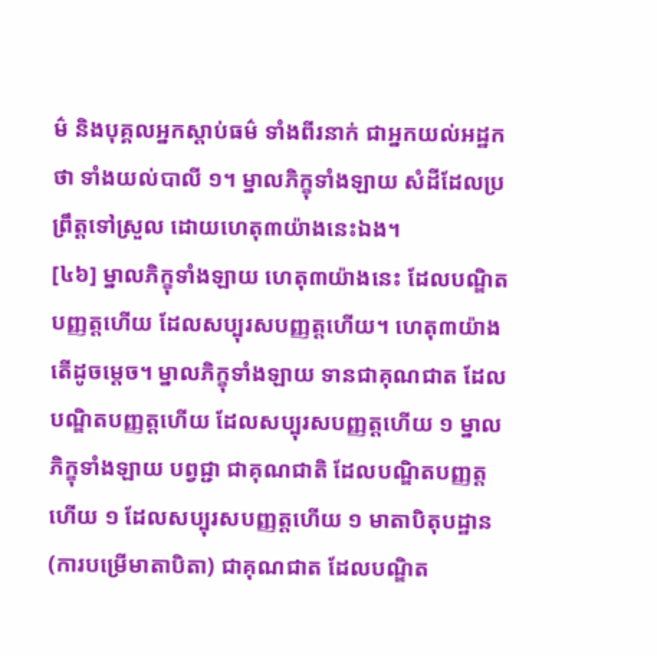ម៌ និងបុគ្គលអ្នកស្ដាប់ធម៌ ទាំងពីរនាក់ ជាអ្នកយល់អដ្ឋកថា ទាំងយល់បាលី ១។ ម្នាលភិក្ខុទាំងឡាយ សំដីដែលប្រព្រឹត្តទៅស្រួល ដោយហេតុ៣យ៉ាងនេះឯង។
[៤៦] ម្នាលភិក្ខុទាំងឡាយ ហេតុ៣យ៉ាងនេះ ដែលបណ្ឌិតបញ្ញត្តហើយ ដែលសប្បុរសបញ្ញត្តហើយ។ ហេតុ៣យ៉ាង តើដូចម្ដេច។ ម្នាលភិក្ខុទាំងឡាយ ទានជាគុណជាត ដែលបណ្ឌិតបញ្ញត្តហើយ ដែលសប្បុរសបញ្ញត្តហើយ ១ ម្នាលភិក្ខុទាំងឡាយ បព្វជ្ជា ជាគុណជាតិ ដែលបណ្ឌិតបញ្ញត្តហើយ ១ ដែលសប្បុរសបញ្ញត្តហើយ ១ មាតាបិតុបដ្ឋាន (ការបម្រើមាតាបិតា) ជាគុណជាត ដែលបណ្ឌិត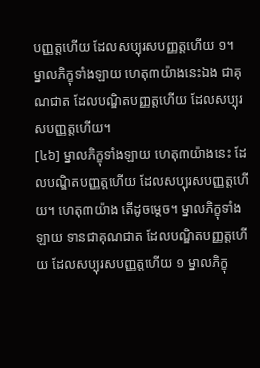បញ្ញត្តហើយ ដែលសប្បុរសបញ្ញត្តហើយ ១។ ម្នាលភិក្ខុទាំងឡាយ ហេតុ៣យ៉ាងនេះឯង ជាគុណជាត ដែលបណ្ឌិតបញ្ញត្តហើយ ដែលសប្បុរសបញ្ញត្តហើយ។
[៤៦] ម្នាលភិក្ខុទាំងឡាយ ហេតុ៣យ៉ាងនេះ ដែលបណ្ឌិតបញ្ញត្តហើយ ដែលសប្បុរសបញ្ញត្តហើយ។ ហេតុ៣យ៉ាង តើដូចម្ដេច។ ម្នាលភិក្ខុទាំងឡាយ ទានជាគុណជាត ដែលបណ្ឌិតបញ្ញត្តហើយ ដែលសប្បុរសបញ្ញត្តហើយ ១ ម្នាលភិក្ខុ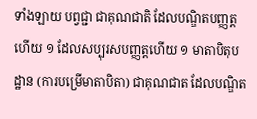ទាំងឡាយ បព្វជ្ជា ជាគុណជាតិ ដែលបណ្ឌិតបញ្ញត្តហើយ ១ ដែលសប្បុរសបញ្ញត្តហើយ ១ មាតាបិតុបដ្ឋាន (ការបម្រើមាតាបិតា) ជាគុណជាត ដែលបណ្ឌិត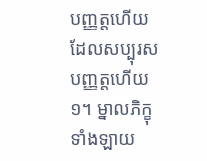បញ្ញត្តហើយ ដែលសប្បុរសបញ្ញត្តហើយ ១។ ម្នាលភិក្ខុទាំងឡាយ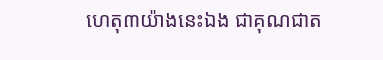ហេតុ៣យ៉ាងនេះឯង ជាគុណជាត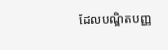ដែលបណ្ឌិតបញ្ញ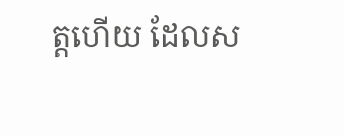ត្តហើយ ដែលស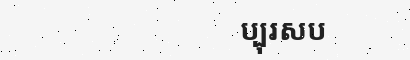ប្បុរសប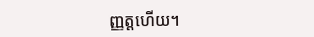ញ្ញត្តហើយ។